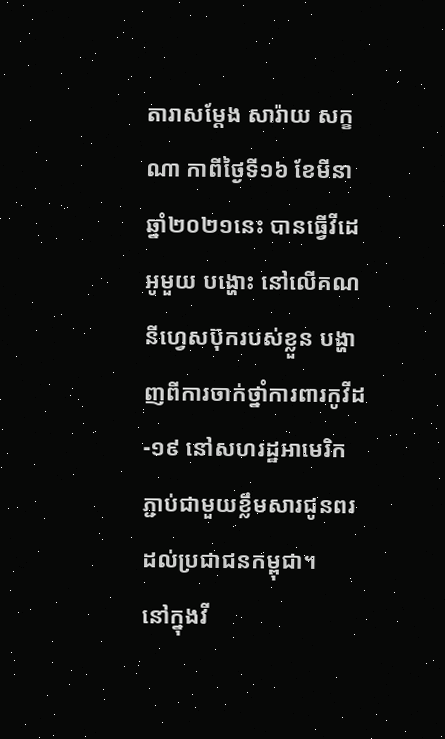តារាសម្ដែង សារ៉ាយ សក្ខណា កាពីថ្ងៃទី១៦ ខែមីនា ឆ្នាំ២០២១នេះ បានធ្វើវីដេអូមួយ បង្ហោះ នៅលើគណនីហ្វេសប៊ុករបស់ខ្លួន បង្ហាញពីការចាក់ថ្នាំការពារកូវីដ-១៩ នៅសហរដ្ឋអាមេរិក ភ្ជាប់ជាមួយខ្លឹមសារជូនពរដល់ប្រជាជនកម្ពុជា។
នៅក្នុងវី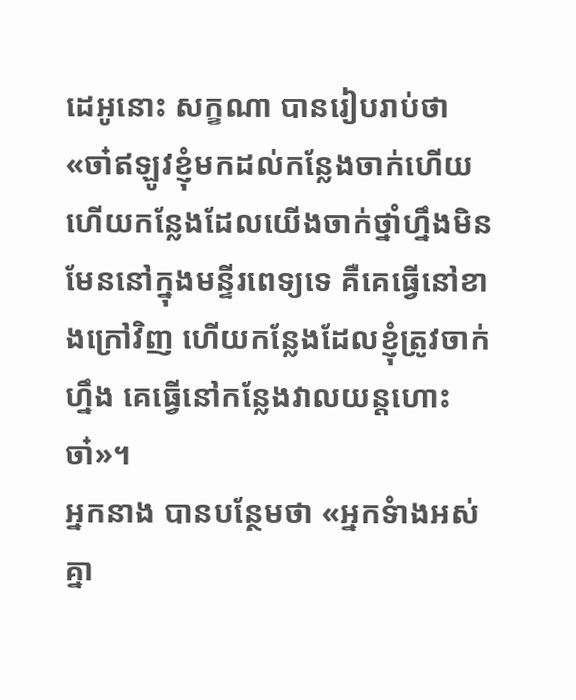ដេអូនោះ សក្ខណា បានរៀបរាប់ថា «ចា៎ឥឡូវខ្ញុំមកដល់កន្លែងចាក់ហើយ ហើយកន្លែងដែលយើងចាក់ថ្នាំហ្នឹងមិនមែននៅក្នុងមន្ទីរពេទ្យទេ គឺគេធ្វើនៅខាងក្រៅវិញ ហើយកន្លែងដែលខ្ញុំត្រូវចាក់ហ្នឹង គេធ្វើនៅកន្លែងវាលយន្តហោះចា៎»។
អ្នកនាង បានបន្ថែមថា «អ្នកទំាងអស់គ្នា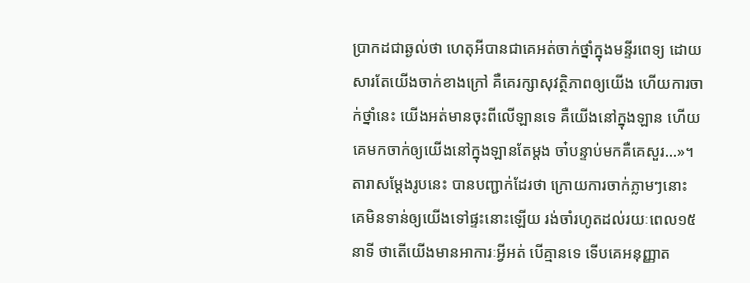ប្រាកដជាឆ្ងល់ថា ហេតុអីបានជាគេអត់ចាក់ថ្នាំក្នុងមន្ទីរពេទ្យ ដោយសារតែយើងចាក់ខាងក្រៅ គឺគេរក្សាសុវត្ថិភាពឲ្យយើង ហើយការចាក់ថ្នាំនេះ យើងអត់មានចុះពីលើឡានទេ គឺយើងនៅក្នុងឡាន ហើយគេមកចាក់ឲ្យយើងនៅក្នុងឡានតែម្តង ចា៎បន្ទាប់មកគឺគេសួរ…»។
តារាសម្ដែងរូបនេះ បានបញ្ជាក់ដែរថា ក្រោយការចាក់ភ្លាមៗនោះ គេមិនទាន់ឲ្យយើងទៅផ្ទះនោះឡើយ រង់ចាំរហូតដល់រយៈពេល១៥នាទី ថាតើយើងមានអាការៈអ្វីអត់ បើគ្មានទេ ទើបគេអនុញ្ញាត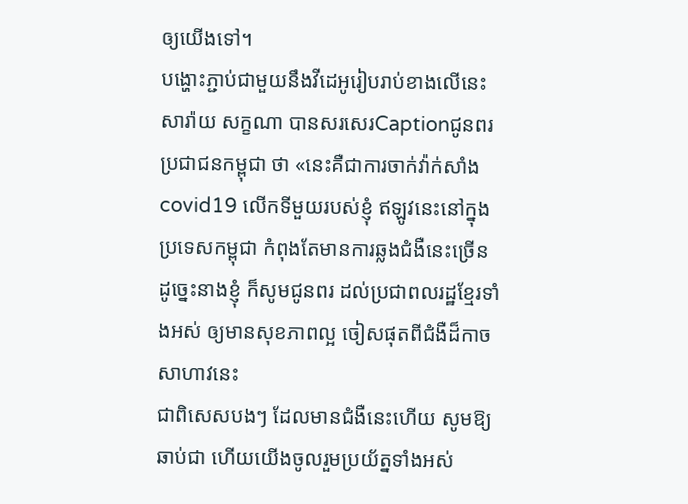ឲ្យយើងទៅ។
បង្ហោះភ្ជាប់ជាមួយនឹងវីដេអូរៀបរាប់ខាងលើនេះ សារ៉ាយ សក្ខណា បានសរសេរCaptionជូនពរប្រជាជនកម្ពុជា ថា «នេះគឺជាការចាក់វ៉ាក់សាំង covid19 លើកទីមួយរបស់ខ្ញុំ ឥឡូវនេះនៅក្នុងប្រទេសកម្ពុជា កំពុងតែមានការឆ្លងជំងឺនេះច្រើន ដូច្នេះនាងខ្ញុំ ក៏សូមជូនពរ ដល់ប្រជាពលរដ្ឋខ្មែរទាំងអស់ ឲ្យមានសុខភាពល្អ ចៀសផុតពីជំងឺដ៏កាចសាហាវនេះ
ជាពិសេសបងៗ ដែលមានជំងឺនេះហើយ សូមឱ្យឆាប់ជា ហើយយើងចូលរួមប្រយ័ត្នទាំងអស់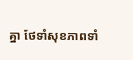គ្នា ថែទាំសុខភាពទាំ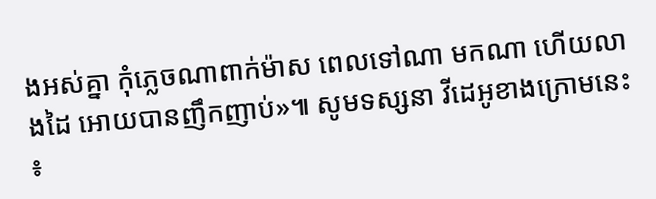ងអស់គ្នា កុំភ្លេចណាពាក់ម៉ាស ពេលទៅណា មកណា ហើយលាងដៃ អោយបានញឹកញាប់»៕ សូមទស្សនា វីដេអូខាងក្រោមនេះ ៖